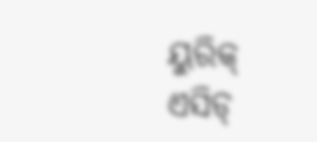ୟୁରିକ୍ ଏସିଡ୍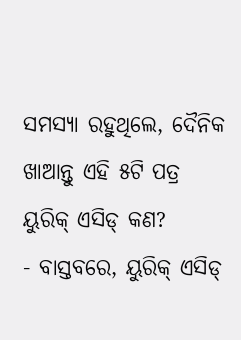ସମସ୍ୟା ରହୁଥିଲେ, ଦୈନିକ ଖାଆନ୍ତୁ ଏହି ୫ଟି ପତ୍ର
ୟୁରିକ୍ ଏସିଡ୍ କଣ?
- ବାସ୍ତବରେ, ୟୁରିକ୍ ଏସିଡ୍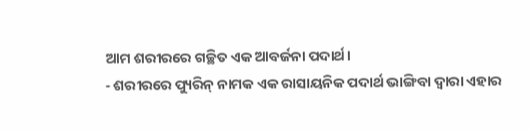ଆମ ଶରୀରରେ ଗଚ୍ଛିତ ଏକ ଆବର୍ଜନା ପଦାର୍ଥ।
- ଶରୀରରେ ପ୍ୟୁରିନ୍ ନାମକ ଏକ ରାସାୟନିକ ପଦାର୍ଥ ଭାଙ୍ଗିବା ଦ୍ୱାରା ଏହାର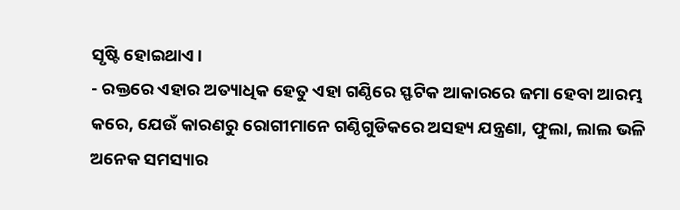ସୃଷ୍ଟି ହୋଇଥାଏ।
- ରକ୍ତରେ ଏହାର ଅତ୍ୟାଧିକ ହେତୁ ଏହା ଗଣ୍ଠିରେ ସ୍ଫଟିକ ଆକାରରେ ଜମା ହେବା ଆରମ୍ଭ କରେ, ଯେଉଁ କାରଣରୁ ରୋଗୀମାନେ ଗଣ୍ଠିଗୁଡିକରେ ଅସହ୍ୟ ଯନ୍ତ୍ରଣା, ଫୁଲା, ଲାଲ ଭଳି ଅନେକ ସମସ୍ୟାର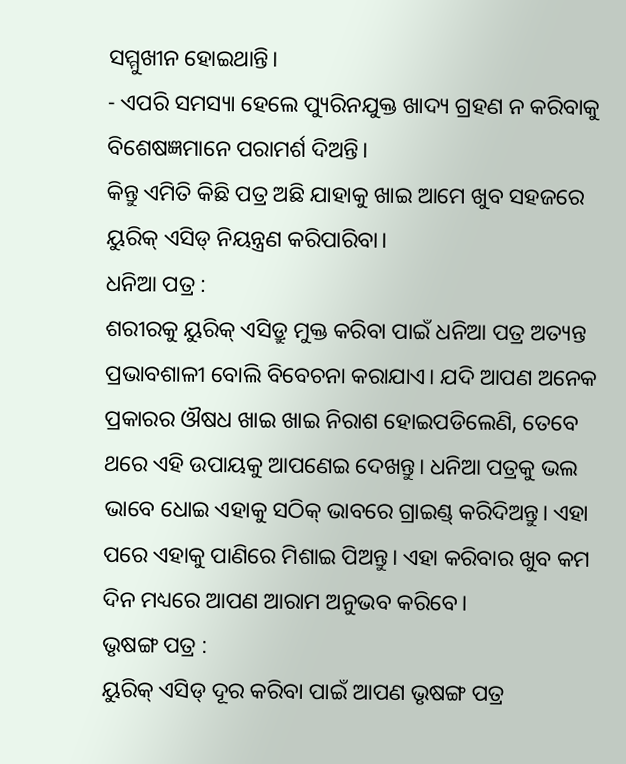ସମ୍ମୁଖୀନ ହୋଇଥାନ୍ତି।
- ଏପରି ସମସ୍ୟା ହେଲେ ପ୍ୟୁରିନଯୁକ୍ତ ଖାଦ୍ୟ ଗ୍ରହଣ ନ କରିବାକୁ ବିଶେଷଜ୍ଞମାନେ ପରାମର୍ଶ ଦିଅନ୍ତି।
କିନ୍ତୁ ଏମିତି କିଛି ପତ୍ର ଅଛି ଯାହାକୁ ଖାଇ ଆମେ ଖୁବ ସହଜରେ ୟୁରିକ୍ ଏସିଡ୍ ନିୟନ୍ତ୍ରଣ କରିପାରିବା।
ଧନିଆ ପତ୍ର :
ଶରୀରକୁ ୟୁରିକ୍ ଏସିଡ୍ରୁ ମୁକ୍ତ କରିବା ପାଇଁ ଧନିଆ ପତ୍ର ଅତ୍ୟନ୍ତ ପ୍ରଭାବଶାଳୀ ବୋଲି ବିବେଚନା କରାଯାଏ। ଯଦି ଆପଣ ଅନେକ ପ୍ରକାରର ଔଷଧ ଖାଇ ଖାଇ ନିରାଶ ହୋଇପଡିଲେଣି, ତେବେ ଥରେ ଏହି ଉପାୟକୁ ଆପଣେଇ ଦେଖନ୍ତୁ। ଧନିଆ ପତ୍ରକୁ ଭଲ ଭାବେ ଧୋଇ ଏହାକୁ ସଠିକ୍ ଭାବରେ ଗ୍ରାଇଣ୍ଡ୍ କରିଦିଅନ୍ତୁ। ଏହା ପରେ ଏହାକୁ ପାଣିରେ ମିଶାଇ ପିଅନ୍ତୁ। ଏହା କରିବାର ଖୁବ କମ ଦିନ ମଧ୍ୟରେ ଆପଣ ଆରାମ ଅନୁଭବ କରିବେ।
ଭୃଷଙ୍ଗ ପତ୍ର :
ୟୁରିକ୍ ଏସିଡ୍ ଦୂର କରିବା ପାଇଁ ଆପଣ ଭୃଷଙ୍ଗ ପତ୍ର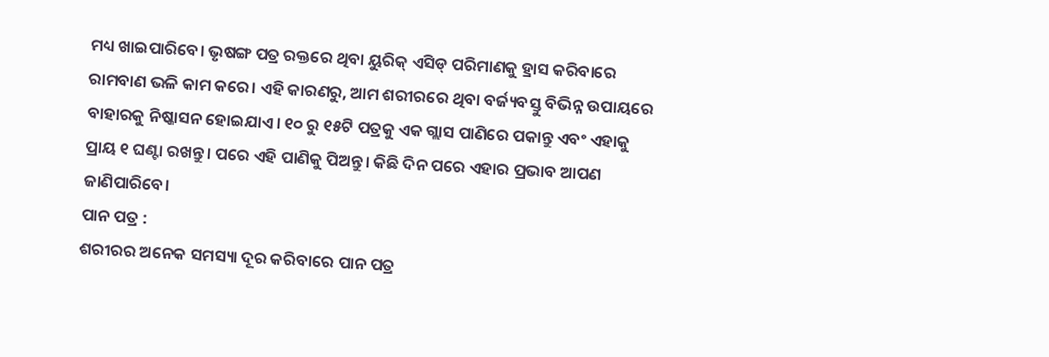ମଧ୍ୟ ଖାଇପାରିବେ। ଭୃଷଙ୍ଗ ପତ୍ର ରକ୍ତରେ ଥିବା ୟୁରିକ୍ ଏସିଡ୍ ପରିମାଣକୁ ହ୍ରାସ କରିବାରେ ରାମବାଣ ଭଳି କାମ କରେ। ଏହି କାରଣରୁ, ଆମ ଶରୀରରେ ଥିବା ବର୍ଜ୍ୟବସ୍ତୁ ବିଭିନ୍ନ ଉପାୟରେ ବାହାରକୁ ନିଷ୍କାସନ ହୋଇଯାଏ। ୧୦ ରୁ ୧୫ଟି ପତ୍ରକୁ ଏକ ଗ୍ଲାସ ପାଣିରେ ପକାନ୍ତୁ ଏବଂ ଏହାକୁ ପ୍ରାୟ ୧ ଘଣ୍ଟା ରଖନ୍ତୁ। ପରେ ଏହି ପାଣିକୁ ପିଅନ୍ତୁ। କିଛି ଦିନ ପରେ ଏହାର ପ୍ରଭାବ ଆପଣ ଜାଣିପାରିବେ।
ପାନ ପତ୍ର :
ଶରୀରର ଅନେକ ସମସ୍ୟା ଦୂର କରିବାରେ ପାନ ପତ୍ର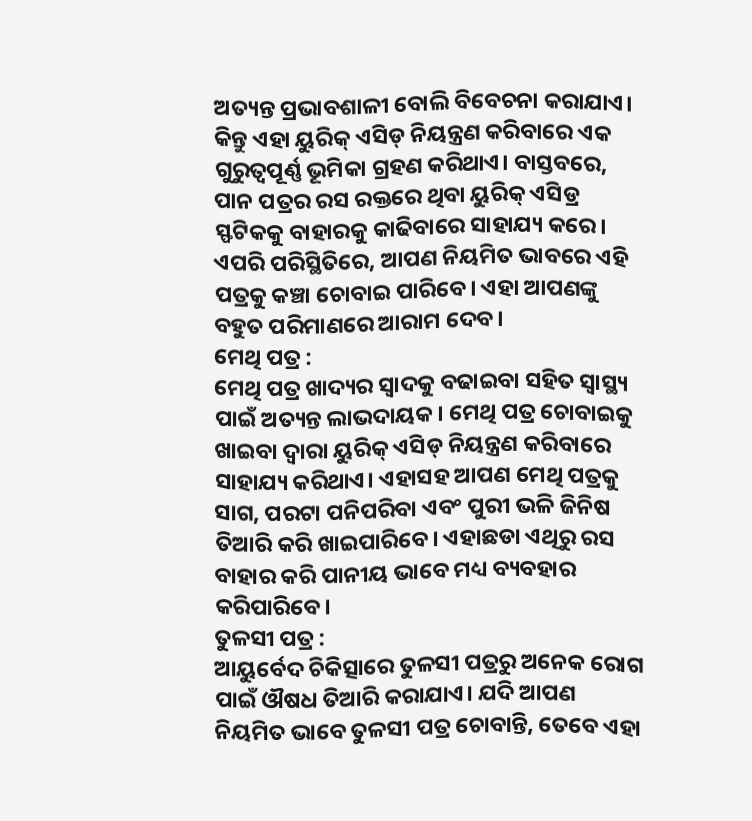ଅତ୍ୟନ୍ତ ପ୍ରଭାବଶାଳୀ ବୋଲି ବିବେଚନା କରାଯାଏ। କିନ୍ତୁ ଏହା ୟୁରିକ୍ ଏସିଡ୍ ନିୟନ୍ତ୍ରଣ କରିବାରେ ଏକ ଗୁରୁତ୍ୱପୂର୍ଣ୍ଣ ଭୂମିକା ଗ୍ରହଣ କରିଥାଏ। ବାସ୍ତବରେ, ପାନ ପତ୍ରର ରସ ରକ୍ତରେ ଥିବା ୟୁରିକ୍ ଏସିଡ୍ର ସ୍ଫଟିକକୁ ବାହାରକୁ କାଢିବାରେ ସାହାଯ୍ୟ କରେ। ଏପରି ପରିସ୍ଥିତିରେ, ଆପଣ ନିୟମିତ ଭାବରେ ଏହି ପତ୍ରକୁ କଞ୍ଚା ଚୋବାଇ ପାରିବେ। ଏହା ଆପଣଙ୍କୁ ବହୁତ ପରିମାଣରେ ଆରାମ ଦେବ।
ମେଥି ପତ୍ର :
ମେଥି ପତ୍ର ଖାଦ୍ୟର ସ୍ୱାଦକୁ ବଢାଇବା ସହିତ ସ୍ୱାସ୍ଥ୍ୟ ପାଇଁ ଅତ୍ୟନ୍ତ ଲାଭଦାୟକ। ମେଥି ପତ୍ର ଚୋବାଇକୁ ଖାଇବା ଦ୍ୱାରା ୟୁରିକ୍ ଏସିଡ୍ ନିୟନ୍ତ୍ରଣ କରିବାରେ ସାହାଯ୍ୟ କରିଥାଏ। ଏହାସହ ଆପଣ ମେଥି ପତ୍ରକୁ ସାଗ, ପରଟା ପନିପରିବା ଏବଂ ପୁରୀ ଭଳି ଜିନିଷ ତିଆରି କରି ଖାଇପାରିବେ। ଏହାଛଡା ଏଥିରୁ ରସ ବାହାର କରି ପାନୀୟ ଭାବେ ମଧ୍ୟ ବ୍ୟବହାର କରିପାରିବେ।
ତୁଳସୀ ପତ୍ର :
ଆୟୁର୍ବେଦ ଚିକିତ୍ସାରେ ତୁଳସୀ ପତ୍ରରୁ ଅନେକ ରୋଗ ପାଇଁ ଔଷଧ ତିଆରି କରାଯାଏ। ଯଦି ଆପଣ ନିୟମିତ ଭାବେ ତୁଳସୀ ପତ୍ର ଚୋବାନ୍ତି, ତେବେ ଏହା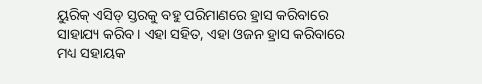ୟୁରିକ୍ ଏସିଡ୍ ସ୍ତରକୁ ବହୁ ପରିମାଣରେ ହ୍ରାସ କରିବାରେ ସାହାଯ୍ୟ କରିବ। ଏହା ସହିତ, ଏହା ଓଜନ ହ୍ରାସ କରିବାରେ ମଧ୍ୟ ସହାୟକ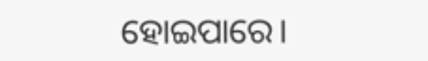ହୋଇପାରେ।